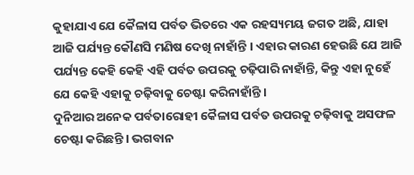କୁହାଯାଏ ଯେ କୈଳାସ ପର୍ବତ ଭିତରେ ଏକ ରହସ୍ୟମୟ ଜଗତ ଅଛି, ଯାହା ଆଜି ପର୍ଯ୍ୟନ୍ତ କୌଣସି ମଣିଷ ଦେଖି ନାହାଁନ୍ତି । ଏହାର କାରଣ ହେଉଛି ଯେ ଆଜି ପର୍ଯ୍ୟନ୍ତ କେହି କେହି ଏହି ପର୍ବତ ଉପରକୁ ଚଢ଼ିପାରି ନାହାଁନ୍ତି, କିନ୍ତୁ ଏହା ନୁହେଁ ଯେ କେହି ଏହାକୁ ଚଢ଼ିବାକୁ ଚେଷ୍ଟା କରିନାହାଁନ୍ତି ।
ଦୁନିଆର ଅନେକ ପର୍ବତାରୋହୀ କୈଳାସ ପର୍ବତ ଉପରକୁ ଚଢ଼ିବାକୁ ଅସଫଳ ଚେଷ୍ଟା କରିଛନ୍ତି । ଭଗବାନ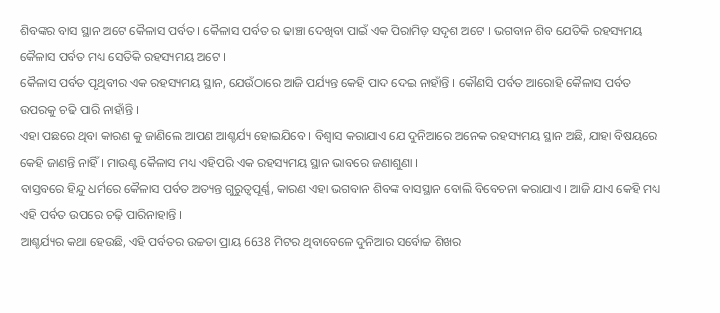ଶିବଙ୍କର ବାସ ସ୍ଥାନ ଅଟେ କୈଳାସ ପର୍ବତ । କୈଳାସ ପର୍ବତ ର ଢାଞ୍ଚା ଦେଖିବା ପାଇଁ ଏକ ପିରାମିଡ଼ ସଦୃଶ ଅଟେ । ଭଗବାନ ଶିବ ଯେତିକି ରହସ୍ୟମୟ କୈଳାସ ପର୍ବତ ମଧ୍ୟ ସେତିକି ରହସ୍ୟମୟ ଅଟେ ।
କୈଳାସ ପର୍ବତ ପୃଥିବୀର ଏକ ରହସ୍ୟମୟ ସ୍ଥାନ, ଯେଉଁଠାରେ ଆଜି ପର୍ଯ୍ୟନ୍ତ କେହି ପାଦ ଦେଇ ନାହାଁନ୍ତି । କୌଣସି ପର୍ବତ ଆରୋହି କୈଳାସ ପର୍ବତ ଉପରକୁ ଚଢି ପାରି ନାହାଁନ୍ତି ।
ଏହା ପଛରେ ଥିବା କାରଣ କୁ ଜାଣିଲେ ଆପଣ ଆଶ୍ଚର୍ଯ୍ୟ ହୋଇଯିବେ । ବିଶ୍ୱାସ କରାଯାଏ ଯେ ଦୁନିଆରେ ଅନେକ ରହସ୍ୟମୟ ସ୍ଥାନ ଅଛି, ଯାହା ବିଷୟରେ କେହି ଜାଣନ୍ତି ନାହିଁ । ମାଉଣ୍ଟ କୈଳାସ ମଧ୍ୟ ଏହିପରି ଏକ ରହସ୍ୟମୟ ସ୍ଥାନ ଭାବରେ ଜଣାଶୁଣା ।
ବାସ୍ତବରେ ହିନ୍ଦୁ ଧର୍ମରେ କୈଳାସ ପର୍ବତ ଅତ୍ୟନ୍ତ ଗୁରୁତ୍ୱପୂର୍ଣ୍ଣ, କାରଣ ଏହା ଭଗବାନ ଶିବଙ୍କ ବାସସ୍ଥାନ ବୋଲି ବିବେଚନା କରାଯାଏ । ଆଜି ଯାଏ କେହି ମଧ୍ୟ ଏହି ପର୍ବତ ଉପରେ ଚଢ଼ି ପାରିନାହାନ୍ତି ।
ଆଶ୍ଚର୍ଯ୍ୟର କଥା ହେଉଛି, ଏହି ପର୍ବତର ଉଚ୍ଚତା ପ୍ରାୟ 6638 ମିଟର ଥିବାବେଳେ ଦୁନିଆର ସର୍ବୋଚ୍ଚ ଶିଖର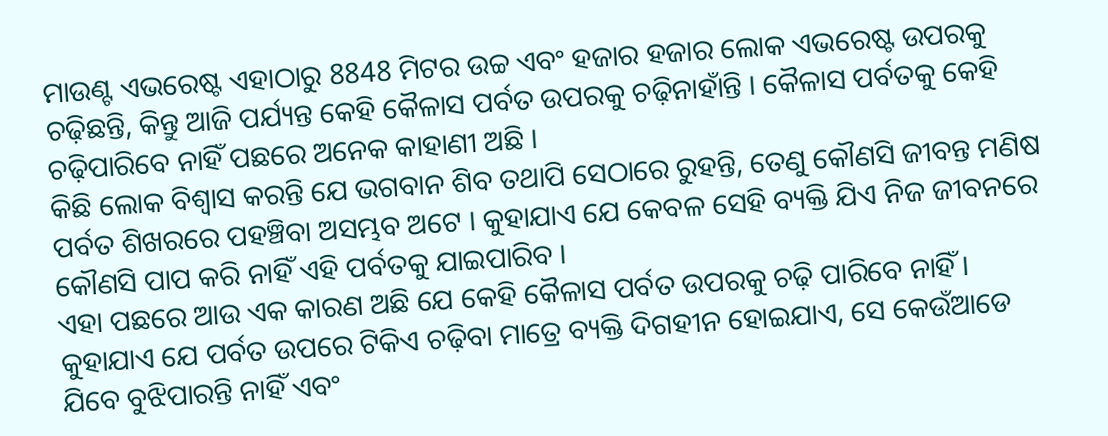ମାଉଣ୍ଟ ଏଭରେଷ୍ଟ ଏହାଠାରୁ 8848 ମିଟର ଉଚ୍ଚ ଏବଂ ହଜାର ହଜାର ଲୋକ ଏଭରେଷ୍ଟ ଉପରକୁ ଚଢ଼ିଛନ୍ତି, କିନ୍ତୁ ଆଜି ପର୍ଯ୍ୟନ୍ତ କେହି କୈଳାସ ପର୍ବତ ଉପରକୁ ଚଢ଼ିନାହାଁନ୍ତି । କୈଳାସ ପର୍ବତକୁ କେହି ଚଢ଼ିପାରିବେ ନାହିଁ ପଛରେ ଅନେକ କାହାଣୀ ଅଛି ।
କିଛି ଲୋକ ବିଶ୍ୱାସ କରନ୍ତି ଯେ ଭଗବାନ ଶିବ ତଥାପି ସେଠାରେ ରୁହନ୍ତି, ତେଣୁ କୌଣସି ଜୀବନ୍ତ ମଣିଷ ପର୍ବତ ଶିଖରରେ ପହଞ୍ଚିବା ଅସମ୍ଭବ ଅଟେ । କୁହାଯାଏ ଯେ କେବଳ ସେହି ବ୍ୟକ୍ତି ଯିଏ ନିଜ ଜୀବନରେ କୌଣସି ପାପ କରି ନାହିଁ ଏହି ପର୍ବତକୁ ଯାଇପାରିବ ।
ଏହା ପଛରେ ଆଉ ଏକ କାରଣ ଅଛି ଯେ କେହି କୈଳାସ ପର୍ବତ ଉପରକୁ ଚଢ଼ି ପାରିବେ ନାହିଁ । କୁହାଯାଏ ଯେ ପର୍ବତ ଉପରେ ଟିକିଏ ଚଢ଼ିବା ମାତ୍ରେ ବ୍ୟକ୍ତି ଦିଗହୀନ ହୋଇଯାଏ, ସେ କେଉଁଆଡେ ଯିବେ ବୁଝିପାରନ୍ତି ନାହିଁ ଏବଂ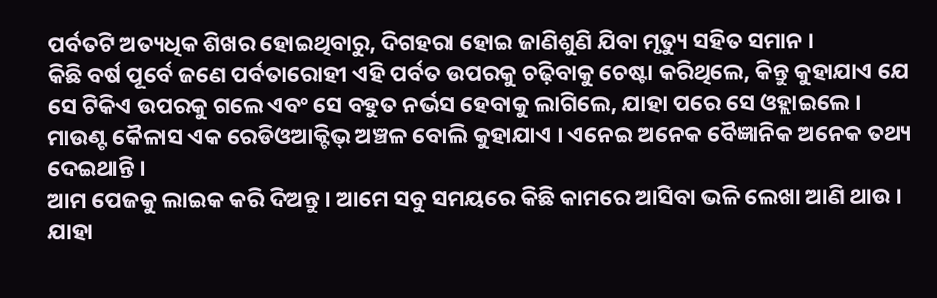ପର୍ବତଟି ଅତ୍ୟଧିକ ଶିଖର ହୋଇଥିବାରୁ, ଦିଗହରା ହୋଇ ଜାଣିଶୁଣି ଯିବା ମୃତ୍ୟୁ ସହିତ ସମାନ ।
କିଛି ବର୍ଷ ପୂର୍ବେ ଜଣେ ପର୍ବତାରୋହୀ ଏହି ପର୍ବତ ଉପରକୁ ଚଢ଼ିବାକୁ ଚେଷ୍ଟା କରିଥିଲେ, କିନ୍ତୁ କୁହାଯାଏ ଯେ ସେ ଟିକିଏ ଉପରକୁ ଗଲେ ଏବଂ ସେ ବହୁତ ନର୍ଭସ ହେବାକୁ ଲାଗିଲେ, ଯାହା ପରେ ସେ ଓହ୍ଲାଇଲେ । ମାଉଣ୍ଟ କୈଳାସ ଏକ ରେଡିଓଆକ୍ଟିଭ୍ ଅଞ୍ଚଳ ବୋଲି କୁହାଯାଏ । ଏନେଇ ଅନେକ ବୈଜ୍ଞାନିକ ଅନେକ ତଥ୍ୟ ଦେଇଥାନ୍ତି ।
ଆମ ପେଜକୁ ଲାଇକ କରି ଦିଅନ୍ତୁ । ଆମେ ସବୁ ସମୟରେ କିଛି କାମରେ ଆସିବା ଭଳି ଲେଖା ଆଣି ଥାଉ । ଯାହା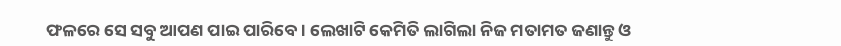ଫଳରେ ସେ ସବୁ ଆପଣ ପାଇ ପାରିବେ । ଲେଖାଟି କେମିତି ଲାଗିଲା ନିଜ ମତାମତ ଜଣାନ୍ତୁ ଓ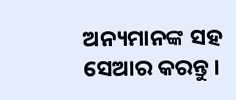ଅନ୍ୟମାନଙ୍କ ସହ ସେଆର କରନ୍ତୁ ।